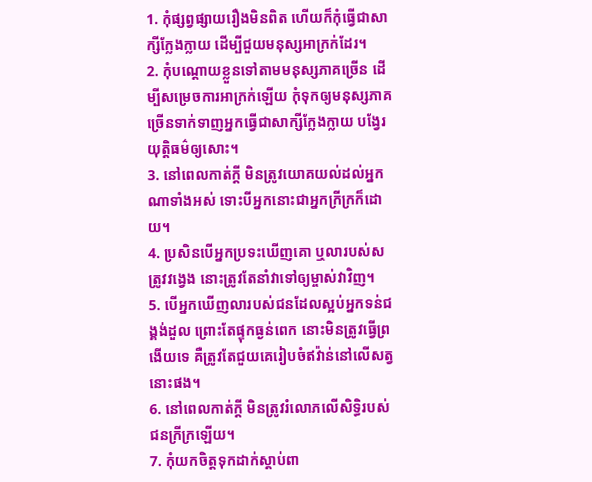1. កុំផ្សព្វផ្សាយរឿងមិនពិត ហើយក៏កុំធ្វើជាសាក្សីក្លែងក្លាយ ដើម្បីជួយមនុស្សអាក្រក់ដែរ។
2. កុំបណ្ដោយខ្លួនទៅតាមមនុស្សភាគច្រើន ដើម្បីសម្រេចការអាក្រក់ឡើយ កុំទុកឲ្យមនុស្សភាគច្រើនទាក់ទាញអ្នកធ្វើជាសាក្សីក្លែងក្លាយ បង្វែរយុត្តិធម៌ឲ្យសោះ។
3. នៅពេលកាត់ក្ដី មិនត្រូវយោគយល់ដល់អ្នកណាទាំងអស់ ទោះបីអ្នកនោះជាអ្នកក្រីក្រក៏ដោយ។
4. ប្រសិនបើអ្នកប្រទះឃើញគោ ឬលារបស់សត្រូវវង្វេង នោះត្រូវតែនាំវាទៅឲ្យម្ចាស់វាវិញ។
5. បើអ្នកឃើញលារបស់ជនដែលស្អប់អ្នកទន់ជង្គង់ដួល ព្រោះតែផ្ទុកធ្ងន់ពេក នោះមិនត្រូវធ្វើព្រងើយទេ គឺត្រូវតែជួយគេរៀបចំឥវ៉ាន់នៅលើសត្វនោះផង។
6. នៅពេលកាត់ក្ដី មិនត្រូវរំលោភលើសិទ្ធិរបស់ជនក្រីក្រឡើយ។
7. កុំយកចិត្តទុកដាក់ស្ដាប់ពា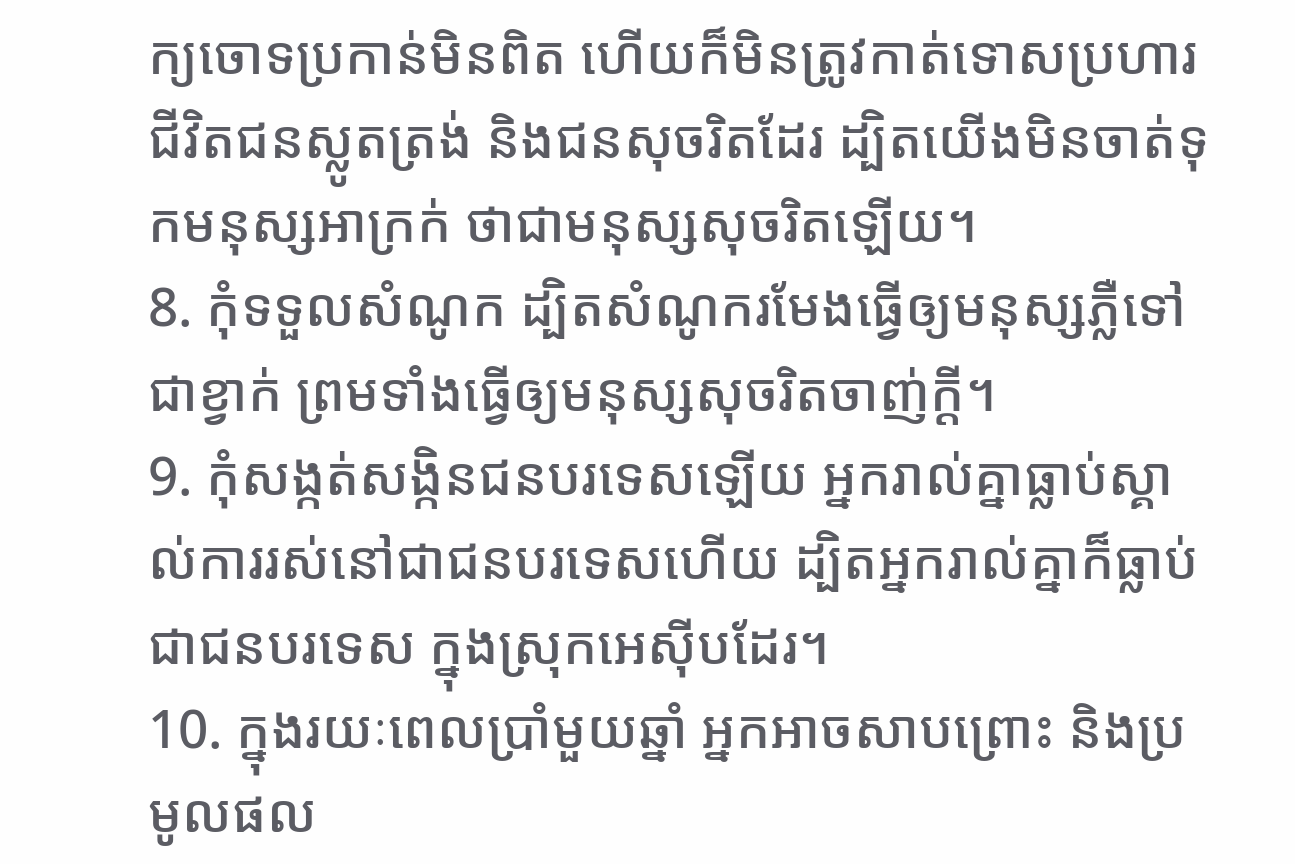ក្យចោទប្រកាន់មិនពិត ហើយក៏មិនត្រូវកាត់ទោសប្រហារជីវិតជនស្លូតត្រង់ និងជនសុចរិតដែរ ដ្បិតយើងមិនចាត់ទុកមនុស្សអាក្រក់ ថាជាមនុស្សសុចរិតឡើយ។
8. កុំទទួលសំណូក ដ្បិតសំណូករមែងធ្វើឲ្យមនុស្សភ្លឺទៅជាខ្វាក់ ព្រមទាំងធ្វើឲ្យមនុស្សសុចរិតចាញ់ក្ដី។
9. កុំសង្កត់សង្កិនជនបរទេសឡើយ អ្នករាល់គ្នាធ្លាប់ស្គាល់ការរស់នៅជាជនបរទេសហើយ ដ្បិតអ្នករាល់គ្នាក៏ធ្លាប់ជាជនបរទេស ក្នុងស្រុកអេស៊ីបដែរ។
10. ក្នុងរយៈពេលប្រាំមួយឆ្នាំ អ្នកអាចសាបព្រោះ និងប្រមូលផល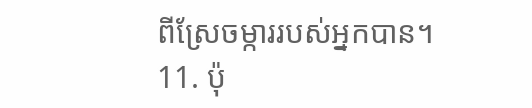ពីស្រែចម្ការរបស់អ្នកបាន។
11. ប៉ុ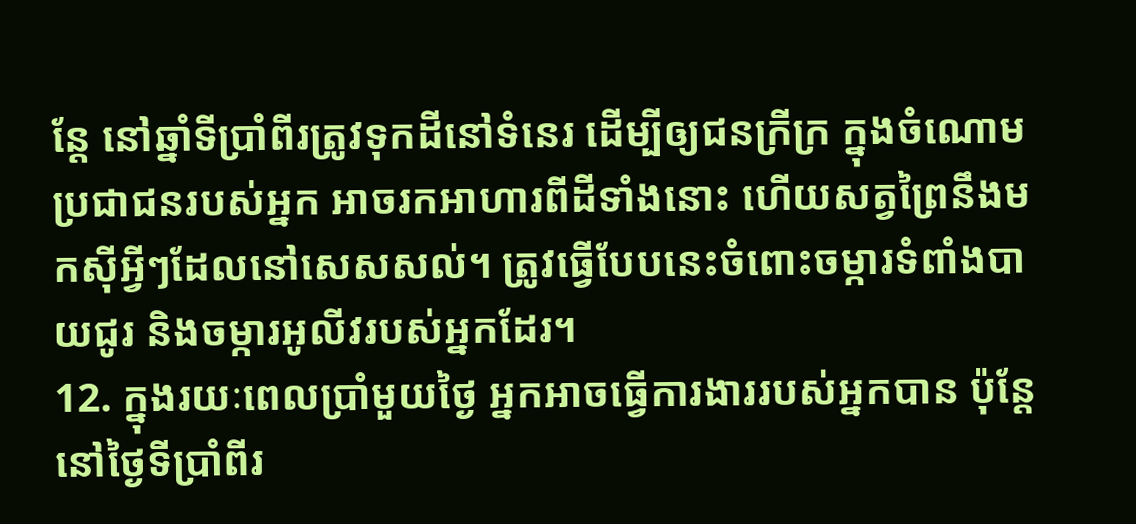ន្តែ នៅឆ្នាំទីប្រាំពីរត្រូវទុកដីនៅទំនេរ ដើម្បីឲ្យជនក្រីក្រ ក្នុងចំណោមប្រជាជនរបស់អ្នក អាចរកអាហារពីដីទាំងនោះ ហើយសត្វព្រៃនឹងមកស៊ីអ្វីៗដែលនៅសេសសល់។ ត្រូវធ្វើបែបនេះចំពោះចម្ការទំពាំងបាយជូរ និងចម្ការអូលីវរបស់អ្នកដែរ។
12. ក្នុងរយៈពេលប្រាំមួយថ្ងៃ អ្នកអាចធ្វើការងាររបស់អ្នកបាន ប៉ុន្តែ នៅថ្ងៃទីប្រាំពីរ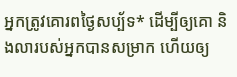អ្នកត្រូវគោរពថ្ងៃសប្ប័ទ* ដើម្បីឲ្យគោ និងលារបស់អ្នកបានសម្រាក ហើយឲ្យ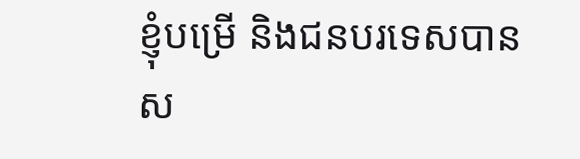ខ្ញុំបម្រើ និងជនបរទេសបានស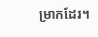ម្រាកដែរ។